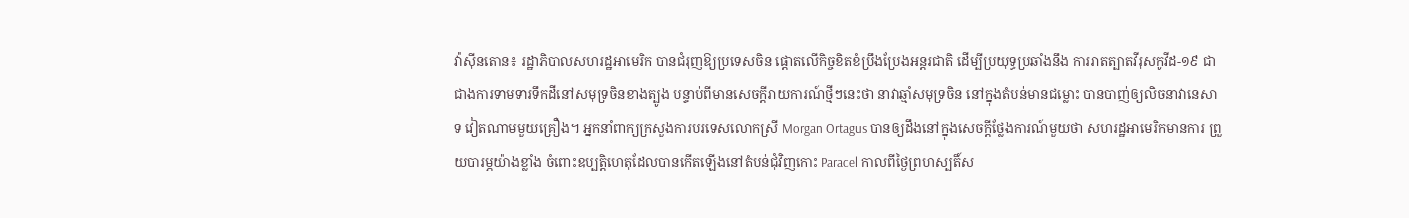វ៉ាស៊ីនតោន៖ រដ្ឋាភិបាលសហរដ្ឋអាមេរិក បានជំរុញឱ្យប្រទេសចិន ផ្តោតលើកិច្ចខិតខំប្រឹងប្រែងអន្តរជាតិ ដើម្បីប្រយុទ្ធប្រឆាំងនឹង ការរាតត្បាតវីរុសកូវីដ-១៩ ជាជាងការទាមទារទឹកដីនៅសមុទ្រចិនខាងត្បូង បន្ទាប់ពីមានសេចក្តីរាយការណ៍ថ្មីៗនេះថា នាវាឆ្មាំសមុទ្រចិន នៅក្នុងតំបន់មានជម្លោះ បានបាញ់ឲ្យលិចនាវានេសាទ វៀតណាមមួយគ្រឿង។ អ្នកនាំពាក្យក្រសួងការបរទេសលោកស្រី Morgan Ortagus បានឲ្យដឹងនៅក្នុងសេចក្តីថ្លែងការណ៍មួយថា សហរដ្ឋអាមេរិកមានការ ព្រួយបារម្ភយ៉ាងខ្លាំង ចំពោះឧប្បត្តិហេតុដែលបានកើតឡើងនៅតំបន់ជុំវិញកោះ Paracel កាលពីថ្ងៃព្រហស្បតិ៍ស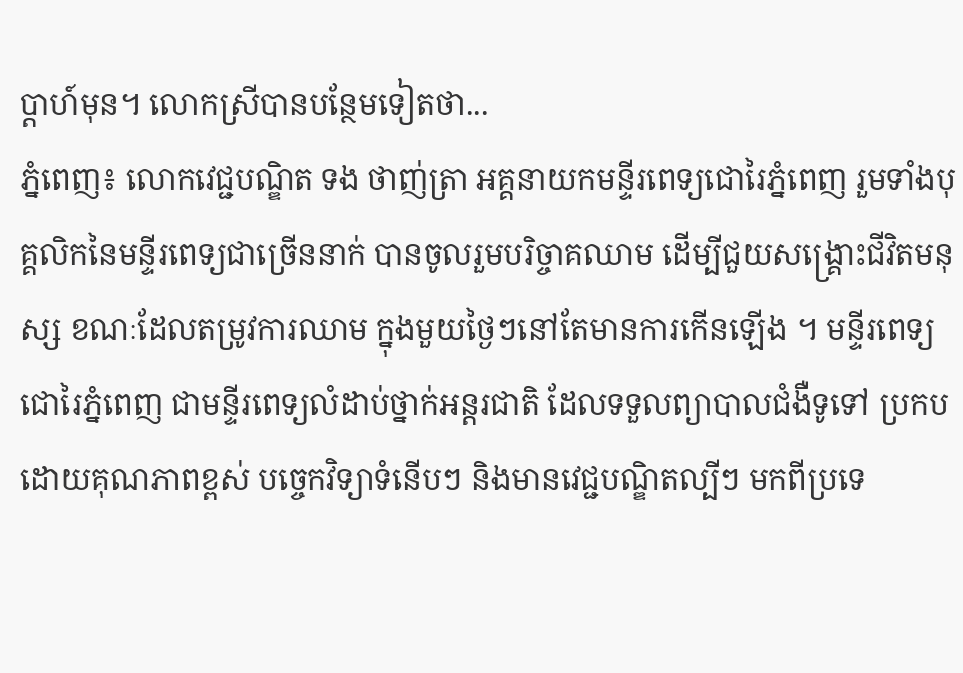ប្តាហ៍មុន។ លោកស្រីបានបន្ថែមទៀតថា...
ភ្នំពេញ៖ លោកវេជ្ជបណ្ឌិត ទង ថាញ់ត្រា អគ្គនាយកមន្ទីរពេទ្យជោរៃភ្នំពេញ រួមទាំងបុគ្គលិកនៃមន្ទីរពេទ្យជាច្រើននាក់ បានចូលរួមបរិច្ចាគឈាម ដើម្បីជួយសង្គ្រោះជីវិតមនុស្ស ខណៈដែលតម្រូវការឈាម ក្នុងមួយថ្ងៃៗនៅតែមានការកើនឡើង ។ មន្ទីរពេទ្យជោរៃភ្នំពេញ ជាមន្ទីរពេទ្យលំដាប់ថ្នាក់អន្តរជាតិ ដែលទទួលព្យាបាលជំងឺទូទៅ ប្រកបដោយគុណភាពខ្ពស់ បច្ចេកវិទ្យាទំនើបៗ និងមានវេជ្ជបណ្ឌិតល្បីៗ មកពីប្រទេ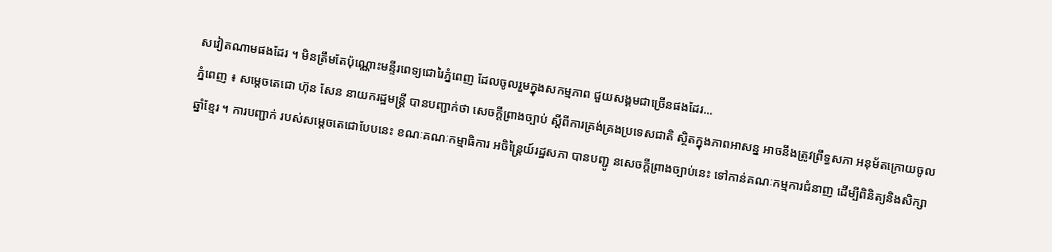សវៀតណាមផងដែរ ។ មិនត្រឹមតែប៉ុណ្ណោះមន្ទីរពេទ្យជោរៃភ្នំពេញ ដែលចូលរួមក្នុងសកម្មភាព ជួយសង្គមជាច្រើនផងដែរ...
ភ្នំពេញ ៖ សម្តេចតេជោ ហ៊ុន សែន នាយករដ្ឋមន្ត្រី បានបញ្ជាក់ថា សេចក្តីព្រាងច្បាប់ ស្តីពីការគ្រង់គ្រងប្រទេសជាតិ ស្ថិតក្នុងភាពអាសន្ន អាចនឹងត្រូវព្រឹទ្ធសភា អនុម័តក្រោយចូលឆ្នាំខ្មែរ ។ ការបញ្ជាក់ របស់សម្តេចតេជោបែបនេះ ខណៈគណៈកម្មាធិការ អចិន្ត្រៃយ៍រដ្ឋសភា បានបញ្ជូ នសេចក្តីព្រាងច្បាប់នេះ ទៅកាន់គណៈកម្មការជំនាញ ដើម្បីពិនិត្យនិងសិក្សា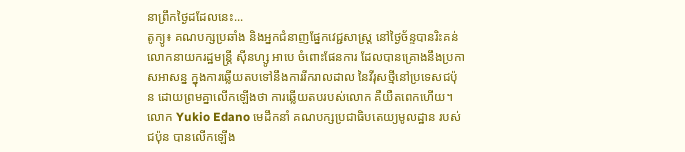នាព្រឹកថ្ងៃដដែលនេះ...
តូក្យូ៖ គណបក្សប្រឆាំង និងអ្នកជំនាញផ្នែកវេជ្ជសាស្ត្រ នៅថ្ងៃច័ន្ទបានរិះគន់ លោកនាយករដ្ឋមន្រ្តី ស៊ីនហ្សូ អាបេ ចំពោះផែនការ ដែលបានគ្រោងនឹងប្រកាសអាសន្ន ក្នុងការឆ្លើយតបទៅនឹងការរីករាលដាល នៃវីរុសថ្មីនៅប្រទេសជប៉ុន ដោយព្រមគ្នាលើកឡើងថា ការឆ្លើយតបរបស់លោក គឺយឺតពេកហើយ។ លោក Yukio Edano មេដឹកនាំ គណបក្សប្រជាធិបតេយ្យមូលដ្ឋាន របស់ជប៉ុន បានលើកឡើង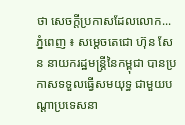ថា សេចក្តីប្រកាសដែលលោក...
ភ្នំពេញ ៖ សម្ដេចតេជោ ហ៊ុន សែន នាយករដ្ឋមន្ដ្រីនៃកម្ពុជា បានប្រកាសទទួលធ្វើសមយុទ្ធ ជាមួយបណ្ដាប្រទេសនា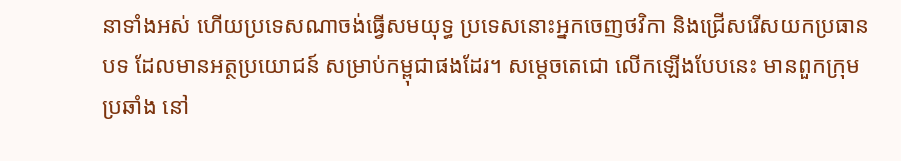នាទាំងអស់ ហើយប្រទេសណាចង់ធ្វើសមយុទ្ធ ប្រទេសនោះអ្នកចេញថវិកា និងជ្រើសរើសយកប្រធានបទ ដែលមានអត្ថប្រយោជន៍ សម្រាប់កម្ពុជាផងដែរ។ សម្ដេចតេជោ លើកឡើងបែបនេះ មានពួកក្រុមប្រឆាំង នៅ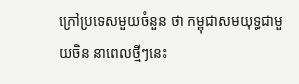ក្រៅប្រទេសមួយចំនួន ថា កម្ពុជាសមយុទ្ធជាមួយចិន នាពេលថ្មីៗនេះ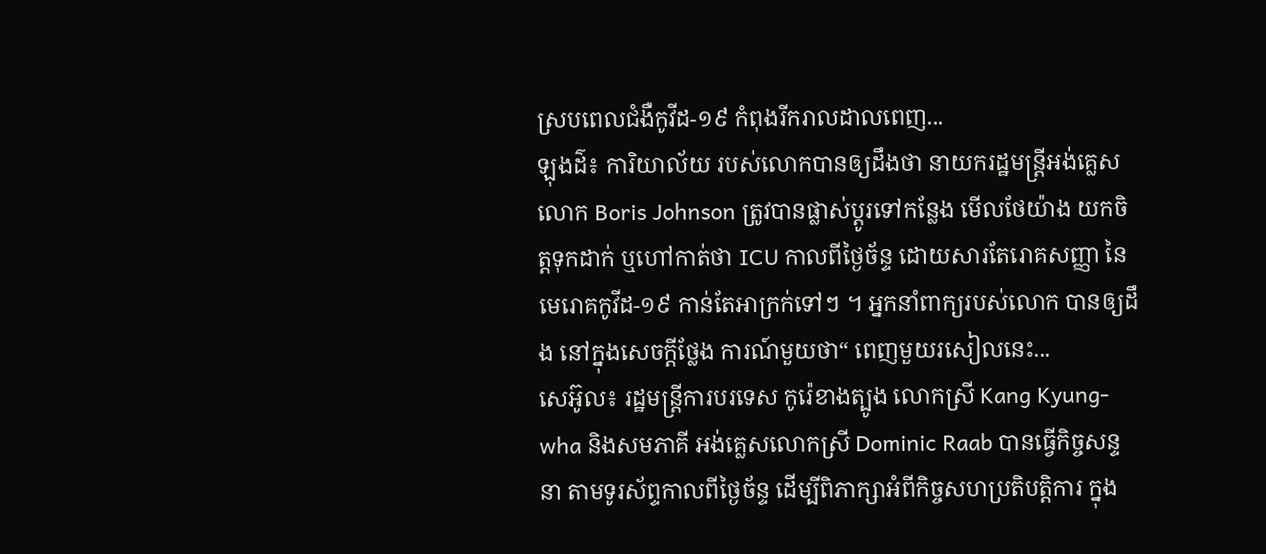ស្របពេលជំងឺកូវីដ-១៩ កំពុងរីករាលដាលពេញ...
ឡុងដ៌៖ ការិយាល័យ របស់លោកបានឲ្យដឹងថា នាយករដ្ឋមន្រ្តីអង់គ្លេស លោក Boris Johnson ត្រូវបានផ្លាស់ប្តូរទៅកន្លែង មើលថែយ៉ាង យកចិត្តទុកដាក់ ឬហៅកាត់ថា ICU កាលពីថ្ងៃច័ន្ទ ដោយសារតែរោគសញ្ញា នៃមេរោគកូវីដ-១៩ កាន់តែអាក្រក់ទៅៗ ។ អ្នកនាំពាក្យរបស់លោក បានឲ្យដឹង នៅក្នុងសេចក្តីថ្លែង ការណ៍មួយថា“ ពេញមួយរសៀលនេះ...
សេអ៊ូល៖ រដ្ឋមន្ត្រីការបរទេស កូរ៉េខាងត្បូង លោកស្រី Kang Kyung-wha និងសមភាគី អង់គ្លេសលោកស្រី Dominic Raab បានធ្វើកិច្ចសន្ទនា តាមទូរស័ព្ទកាលពីថ្ងៃច័ន្ទ ដើម្បីពិភាក្សាអំពីកិច្ចសហប្រតិបត្តិការ ក្នុង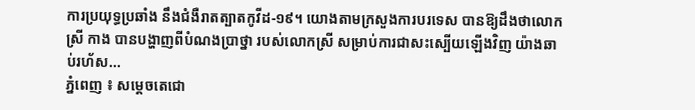ការប្រយុទ្ធប្រឆាំង នឹងជំងឺរាតត្បាតកូវីដ-១៩។ យោងតាមក្រសួងការបរទេស បានឱ្យដឹងថាលោកស្រី កាង បានបង្ហាញពីបំណងប្រាថ្នា របស់លោកស្រី សម្រាប់ការជាសះស្បើយឡើងវិញ យ៉ាងឆាប់រហ័ស...
ភ្នំពេញ ៖ សម្ដេចតេជោ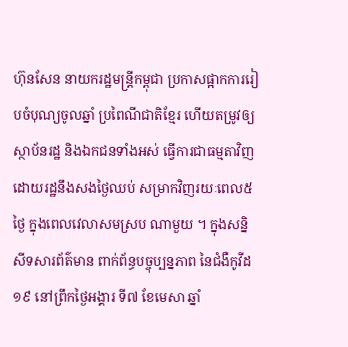ហ៊ុនសែន នាយករដ្ឋមន្រ្តីកម្ពុជា ប្រកាសផ្អាកការរៀបចំបុណ្យចូលឆ្នាំ ប្រពៃណីជាតិខ្មែរ ហើយតម្រូវឲ្យស្ថាប័នរដ្ឋ និងឯកជនទាំងអស់ ធ្វើការជាធម្មតាវិញ ដោយរដ្ឋនឹងសងថ្ងៃឈប់ សម្រាកវិញរយៈពេល៥ថ្ងៃ ក្នុងពេលវេលាសមស្រប ណាមួយ ។ ក្នុងសន្និសីទសារព័ត៌មាន ពាក់ព័ន្ធបច្ចុប្បន្នភាព នៃជំងឺកូវីដ១៩ នៅព្រឹកថ្ងៃអង្គារ ទី៧ ខែមេសា ឆ្នាំ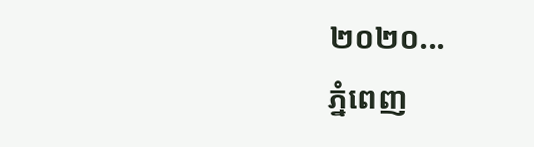២០២០...
ភ្នំពេញ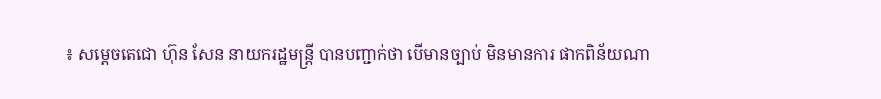៖ សម្តេចតេជោ ហ៊ុន សែន នាយករដ្ឋមន្ត្រី បានបញ្ជាក់ថា បើមានច្បាប់ មិនមានការ ផាកពិន័យណា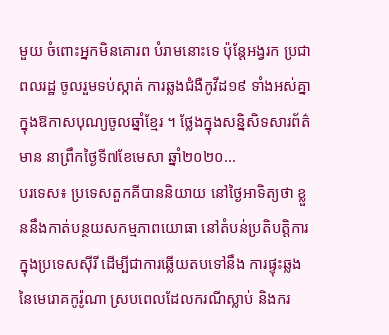មួយ ចំពោះអ្នកមិនគោរព បំរាមនោះទេ ប៉ុន្តែអង្វរក ប្រជាពលរដ្ឋ ចូលរួមទប់ស្កាត់ ការឆ្លងជំងឺកូវីដ១៩ ទាំងអស់គ្នា ក្នុងឱកាសបុណ្យចូលឆ្នាំខ្មែរ ។ ថ្លែងក្នុងសន្និសិទសារព័ត៌មាន នាព្រឹកថ្ងៃទី៧ខែមេសា ឆ្នាំ២០២០...
បរទេស៖ ប្រទេសតួកគីបាននិយាយ នៅថ្ងៃអាទិត្យថា ខ្លួននឹងកាត់បន្ថយសកម្មភាពយោធា នៅតំបន់ប្រតិបត្តិការក្នុងប្រទេសស៊ីរី ដើម្បីជាការឆ្លើយតបទៅនឹង ការផ្ទុះឆ្លងនៃមេរោគកូរ៉ូណា ស្របពេលដែលករណីស្លាប់ និងករ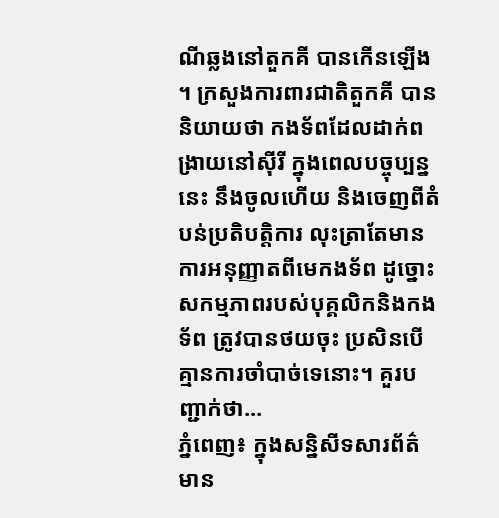ណីឆ្លងនៅតួកគី បានកើនឡើង ។ ក្រសួងការពារជាតិតួកគី បាននិយាយថា កងទ័ពដែលដាក់ពង្រាយនៅស៊ីរី ក្នុងពេលបច្ចុប្បន្ននេះ នឹងចូលហើយ និងចេញពីតំបន់ប្រតិបត្តិការ លុះត្រាតែមានការអនុញ្ញាតពីមេកងទ័ព ដូច្នោះសកម្មភាពរបស់បុគ្គលិកនិងកងទ័ព ត្រូវបានថយចុះ ប្រសិនបើគ្មានការចាំបាច់ទេនោះ។ គួរបញ្ជាក់ថា...
ភ្នំពេញ៖ ក្នុងសន្និសីទសារព័ត៌មាន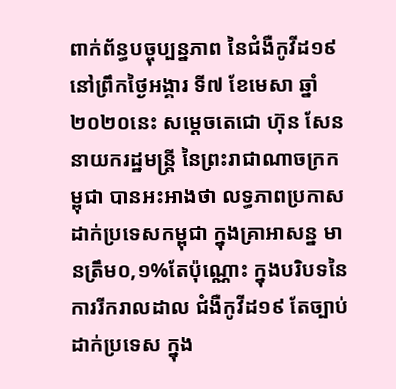ពាក់ព័ន្ធបច្ចុប្បន្នភាព នៃជំងឺកូវីដ១៩ នៅព្រឹកថ្ងៃអង្គារ ទី៧ ខែមេសា ឆ្នាំ២០២០នេះ សម្តេចតេជោ ហ៊ុន សែន នាយករដ្ឋមន្ត្រី នៃព្រះរាជាណាចក្រកម្ពុជា បានអះអាងថា លទ្ធភាពប្រកាសដាក់ប្រទេសកម្ពុជា ក្នុងគ្រាអាសន្ន មានត្រឹម០,១%តែប៉ុណ្ណោះ ក្នុងបរិបទនៃការរីករាលដាល ជំងឺកូវីដ១៩ តែច្បាប់ដាក់ប្រទេស ក្នុង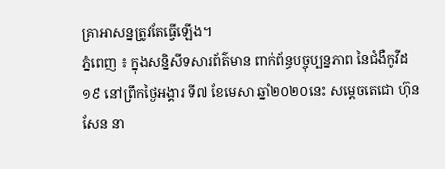គ្រាអាសន្នត្រូវតែធ្វើឡើង។
ភ្នំពេញ ៖ ក្នុងសន្និសីទសារព័ត៌មាន ពាក់ព័ន្ធបច្ចុប្បន្នភាព នៃជំងឺកូវីដ១៩ នៅព្រឹកថ្ងៃអង្គារ ទី៧ ខែមេសា ឆ្នាំ២០២០នេះ សម្តេចតេជោ ហ៊ុន សែន នា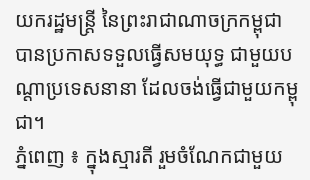យករដ្ឋមន្ត្រី នៃព្រះរាជាណាចក្រកម្ពុជា បានប្រកាសទទួលធ្វើសមយុទ្ធ ជាមួយបណ្ដាប្រទេសនានា ដែលចង់ធ្វើជាមួយកម្ពុជា។
ភ្នំពេញ ៖ ក្នុងស្មារតី រួមចំណែកជាមួយ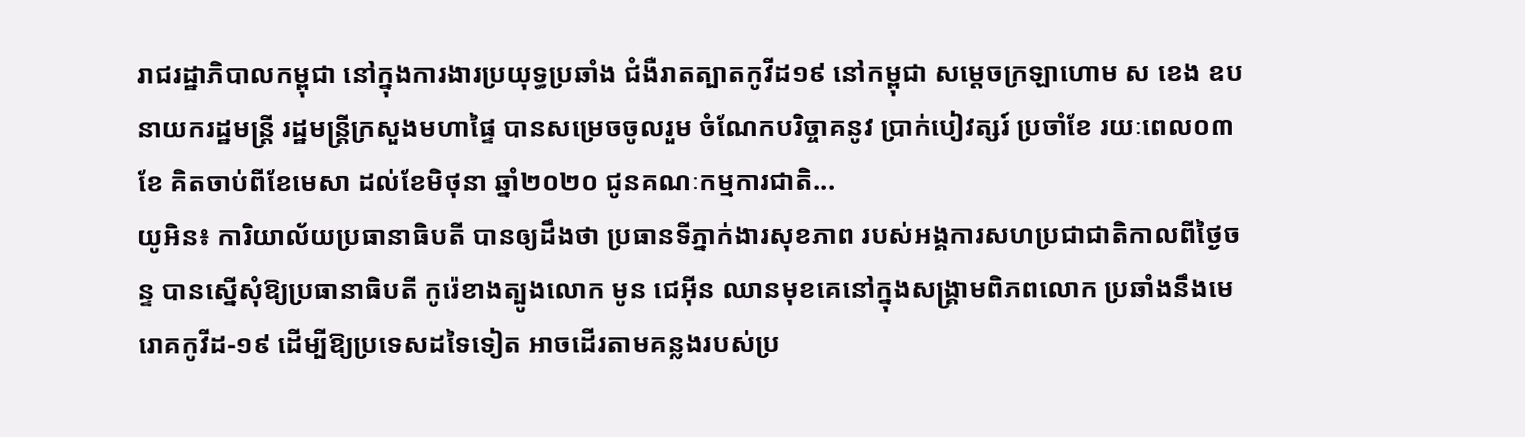រាជរដ្ឋាភិបាលកម្ពុជា នៅក្នុងការងារប្រយុទ្ធប្រឆាំង ជំងឺរាតត្បាតកូវីដ១៩ នៅកម្ពុជា សម្ដេចក្រឡាហោម ស ខេង ឧបនាយករដ្ឋមន្ត្រី រដ្ឋមន្ត្រីក្រសួងមហាផ្ទៃ បានសម្រេចចូលរួម ចំណែកបរិច្ចាគនូវ ប្រាក់បៀវត្សរ៍ ប្រចាំខែ រយៈពេល០៣ខែ គិតចាប់ពីខែមេសា ដល់ខែមិថុនា ឆ្នាំ២០២០ ជូនគណៈកម្មការជាតិ...
យូអិន៖ ការិយាល័យប្រធានាធិបតី បានឲ្យដឹងថា ប្រធានទីភ្នាក់ងារសុខភាព របស់អង្គការសហប្រជាជាតិកាលពីថ្ងៃចន្ទ បានស្នើសុំឱ្យប្រធានាធិបតី កូរ៉េខាងត្បូងលោក មូន ជេអ៊ីន ឈានមុខគេនៅក្នុងសង្គ្រាមពិភពលោក ប្រឆាំងនឹងមេរោគកូវីដ-១៩ ដើម្បីឱ្យប្រទេសដទៃទៀត អាចដើរតាមគន្លងរបស់ប្រ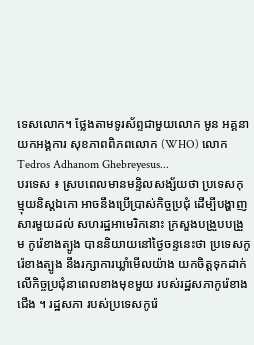ទេសលោក។ ថ្លែងតាមទូរស័ព្ទជាមួយលោក មូន អគ្គនាយកអង្គការ សុខភាពពិភពលោក (WHO) លោក Tedros Adhanom Ghebreyesus...
បរទេស ៖ ស្របពេលមានមន្ទិលសង្ស័យថា ប្រទេសកុម្មុយនិស្តឯកោ អាចនឹងប្រើប្រាស់កិច្ចប្រជុំ ដើម្បីបង្ហាញសារមួយដល់ សហរដ្ឋអាមេរិកនោះ ក្រសួងបង្រួបបង្រួម កូរ៉េខាងត្បូង បាននិយាយនៅថ្ងៃចន្ទនេះថា ប្រទេសកូរ៉េខាងត្បូង នឹងរក្សាការឃ្លាំមើលយ៉ាង យកចិត្តទុកដាក់ លើកិច្ចប្រជុំនាពេលខាងមុខមួយ របស់រដ្ឋសភាកូរ៉េខាងជើង ។ រដ្ឋសភា របស់ប្រទេសកូរ៉េ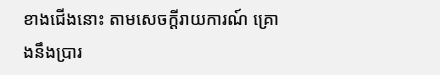ខាងជើងនោះ តាមសេចក្តីរាយការណ៍ គ្រោងនឹងប្រារ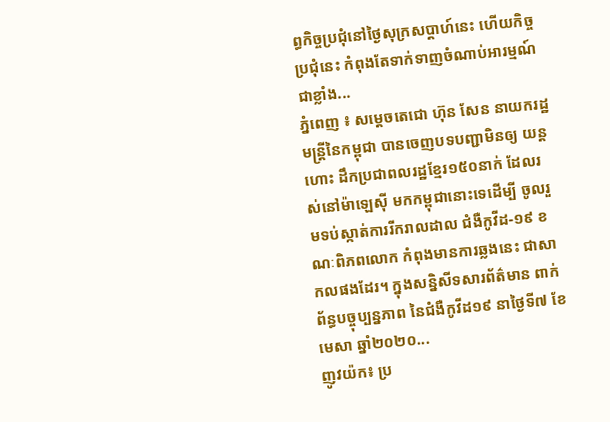ព្ធកិច្ចប្រជុំនៅថ្ងៃសុក្រសប្ដាហ៍នេះ ហើយកិច្ចប្រជុំនេះ កំពុងតែទាក់ទាញចំណាប់អារម្មណ៍ជាខ្លាំង...
ភ្នំពេញ ៖ សម្ដេចតេជោ ហ៊ុន សែន នាយករដ្ឋមន្ដ្រីនៃកម្ពុជា បានចេញបទបញ្ជាមិនឲ្យ យន្ដហោះ ដឹកប្រជាពលរដ្ឋខ្មែរ១៥០នាក់ ដែលរស់នៅម៉ាឡេស៊ី មកកម្ពុជានោះទេដើម្បី ចូលរួមទប់ស្កាត់ការរីករាលដាល ជំងឺកូវីដ-១៩ ខណៈពិភពលោក កំពុងមានការឆ្លងនេះ ជាសាកលផងដែរ។ ក្នុងសន្និសីទសារព័ត៌មាន ពាក់ព័ន្ធបច្ចុប្បន្នភាព នៃជំងឺកូវីដ១៩ នាថ្ងៃទី៧ ខែមេសា ឆ្នាំ២០២០...
ញូវយ៉ក៖ ប្រ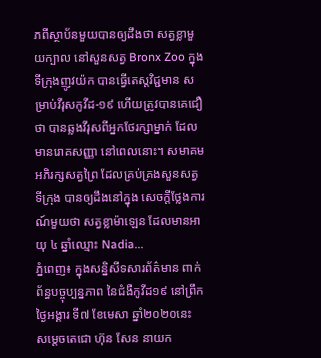ភពីស្ថាប័នមួយបានឲ្យដឹងថា សត្វខ្លាមួយក្បាល នៅសួនសត្វ Bronx Zoo ក្នុងទីក្រុងញូវយ៉ក បានធ្វើតេស្តវិជ្ជមាន សម្រាប់វីរុសកូវីដ-១៩ ហើយត្រូវបានគេជឿថា បានឆ្លងវីរុសពីអ្នកថែរក្សាម្នាក់ ដែលមានរោគសញ្ញា នៅពេលនោះ។ សមាគមអភិរក្សសត្វព្រៃ ដែលគ្រប់គ្រងសួនសត្វទីក្រុង បានឲ្យដឹងនៅក្នុង សេចក្តីថ្លែងការណ៍មួយថា សត្វខ្លាម៉ាឡេន ដែលមានអាយុ ៤ ឆ្នាំឈ្មោះ Nadia...
ភ្នំពេញ៖ ក្នុងសន្និសីទសារព័ត៌មាន ពាក់ព័ន្ធបច្ចុប្បន្នភាព នៃជំងឺកូវីដ១៩ នៅព្រឹកថ្ងៃអង្គារ ទី៧ ខែមេសា ឆ្នាំ២០២០នេះ សម្តេចតេជោ ហ៊ុន សែន នាយក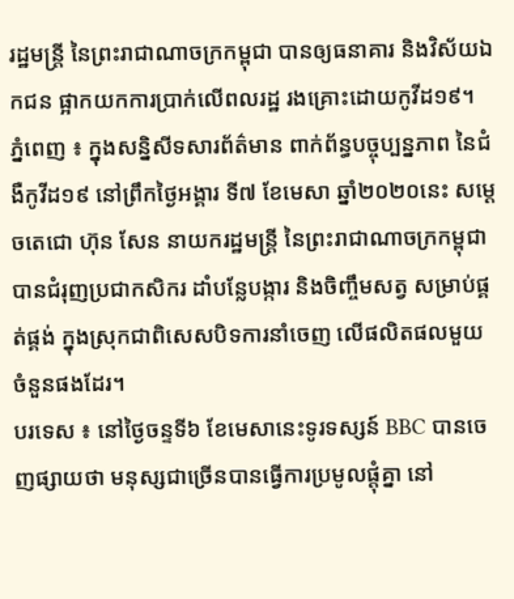រដ្ឋមន្ត្រី នៃព្រះរាជាណាចក្រកម្ពុជា បានឲ្យធនាគារ និងវិស័យឯកជន ផ្អាកយកការប្រាក់លើពលរដ្ឋ រងគ្រោះដោយកូវីដ១៩។
ភ្នំពេញ ៖ ក្នុងសន្និសីទសារព័ត៌មាន ពាក់ព័ន្ធបច្ចុប្បន្នភាព នៃជំងឺកូវីដ១៩ នៅព្រឹកថ្ងៃអង្គារ ទី៧ ខែមេសា ឆ្នាំ២០២០នេះ សម្តេចតេជោ ហ៊ុន សែន នាយករដ្ឋមន្ត្រី នៃព្រះរាជាណាចក្រកម្ពុជា បានជំរុញប្រជាកសិករ ដាំបន្លែបង្ការ និងចិញ្ចឹមសត្វ សម្រាប់ផ្គត់ផ្គង់ ក្នុងស្រុកជាពិសេសបិទការនាំចេញ លើផលិតផលមួយ ចំនួនផងដែរ។
បរទេស ៖ នៅថ្ងៃចន្ទទី៦ ខែមេសានេះទូរទស្សន៍ BBC បានចេញផ្សាយថា មនុស្សជាច្រើនបានធ្វើការប្រមូលផ្តុំគ្នា នៅ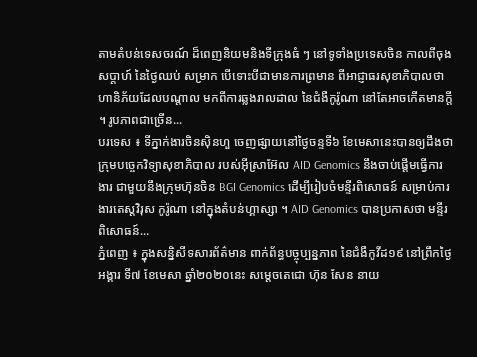តាមតំបន់ទេសចរណ៍ ដ៏ពេញនិយមនិងទីក្រុងធំ ៗ នៅទូទាំងប្រទេសចិន កាលពីចុងសប្តាហ៍ នៃថ្ងៃឈប់ សម្រាក បើទោះបីជាមានការព្រមាន ពីអាជ្ញាធរសុខាភិបាលថា ហានិភ័យដែលបណ្តាល មកពីការឆ្លងរាលដាល នៃជំងឺកូរ៉ូណា នៅតែអាចកើតមានក្តី ។ រូបភាពជាច្រើន...
បរទេស ៖ ទីភ្នាក់ងារចិនស៊ិនហួ ចេញផ្សាយនៅថ្ងៃចន្ទទី៦ ខែមេសានេះបានឲ្យដឹងថា ក្រុមបច្ចេកវិទ្យាសុខាភិបាល របស់អ៊ីស្រាអ៊ែល AID Genomics នឹងចាប់ផ្តើមធ្វើការងារ ជាមួយនឹងក្រុមហ៊ុនចិន BGI Genomics ដើម្បីរៀបចំមន្ទីរពិសោធន៍ សម្រាប់ការងារតេស្តវិរុស កូរ៉ូណា នៅក្នុងតំបន់ហ្គាស្សា ។ AID Genomics បានប្រកាសថា មន្ទីរពិសោធន៍...
ភ្នំពេញ ៖ ក្នុងសន្និសីទសារព័ត៌មាន ពាក់ព័ន្ធបច្ចុប្បន្នភាព នៃជំងឺកូវីដ១៩ នៅព្រឹកថ្ងៃអង្គារ ទី៧ ខែមេសា ឆ្នាំ២០២០នេះ សម្តេចតេជោ ហ៊ុន សែន នាយ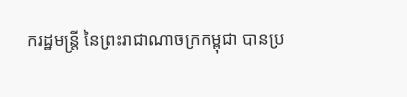ករដ្ឋមន្ត្រី នៃព្រះរាជាណាចក្រកម្ពុជា បានប្រ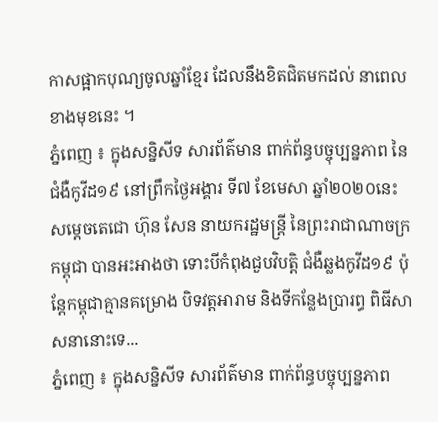កាសផ្អាកបុណ្យចូលឆ្នាំខ្មែរ ដែលនឹងខិតជិតមកដល់ នាពេលខាងមុខនេះ ។
ភ្នំពេញ ៖ ក្នុងសន្និសីទ សារព័ត៌មាន ពាក់ព័ន្ធបច្ចុប្បន្នភាព នៃជំងឺកូវីដ១៩ នៅព្រឹកថ្ងៃអង្គារ ទី៧ ខែមេសា ឆ្នាំ២០២០នេះ សម្តេចតេជោ ហ៊ុន សែន នាយករដ្ឋមន្ត្រី នៃព្រះរាជាណាចក្រកម្ពុជា បានអះអាងថា ទោះបីកំពុងជួបវិបត្តិ ជំងឺឆ្លងកូវីដ១៩ ប៉ុន្តែកម្ពុជាគ្មានគម្រោង បិទវត្តអារាម និងទីកន្លែងប្រារព្ធ ពិធីសាសនានោះទេ...
ភ្នំពេញ ៖ ក្នុងសន្និសីទ សារព័ត៌មាន ពាក់ព័ន្ធបច្ចុប្បន្នភាព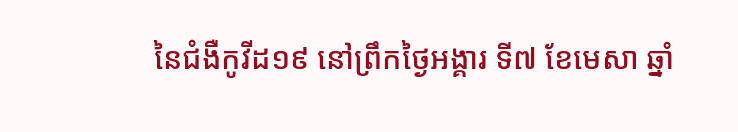នៃជំងឺកូវីដ១៩ នៅព្រឹកថ្ងៃអង្គារ ទី៧ ខែមេសា ឆ្នាំ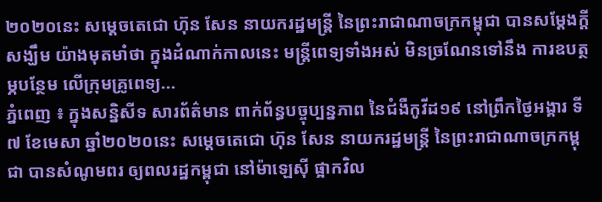២០២០នេះ សម្តេចតេជោ ហ៊ុន សែន នាយករដ្ឋមន្ត្រី នៃព្រះរាជាណាចក្រកម្ពុជា បានសម្ដែងក្ដីសង្ឃឹម យ៉ាងមុតមាំថា ក្នុងដំណាក់កាលនេះ មន្រ្តីពេទ្យទាំងអស់ មិនច្រណែនទៅនឹង ការឧបត្ថម្ភបន្ថែម លើក្រុមគ្រូពេទ្យ...
ភ្នំពេញ ៖ ក្នុងសន្និសីទ សារព័ត៌មាន ពាក់ព័ន្ធបច្ចុប្បន្នភាព នៃជំងឺកូវីដ១៩ នៅព្រឹកថ្ងៃអង្គារ ទី៧ ខែមេសា ឆ្នាំ២០២០នេះ សម្តេចតេជោ ហ៊ុន សែន នាយករដ្ឋមន្ត្រី នៃព្រះរាជាណាចក្រកម្ពុជា បានសំណូមពរ ឲ្យពលរដ្ឋកម្ពុជា នៅម៉ាឡេស៊ី ផ្អាកវិល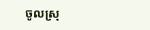ចូលស្រុ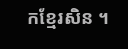កខ្មែរសិន ។